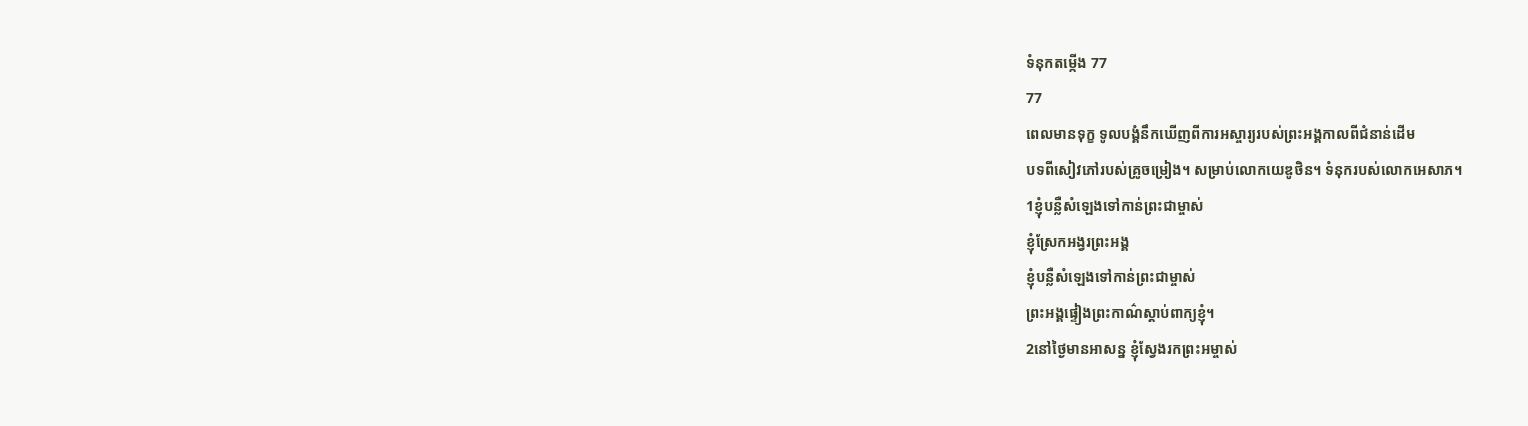ទំនុកតម្កើង 77
77
ពេលមានទុក្ខ ទូលបង្គំនឹកឃើញពីការអស្ចារ្យរបស់ព្រះអង្គកាលពីជំនាន់ដើម
បទពីសៀវភៅរបស់គ្រូចម្រៀង។ សម្រាប់លោកយេឌូថិន។ ទំនុករបស់លោកអេសាភ។
1ខ្ញុំបន្លឺសំឡេងទៅកាន់ព្រះជាម្ចាស់
ខ្ញុំស្រែកអង្វរព្រះអង្គ
ខ្ញុំបន្លឺសំឡេងទៅកាន់ព្រះជាម្ចាស់
ព្រះអង្គផ្ទៀងព្រះកាណ៌ស្ដាប់ពាក្យខ្ញុំ។
2នៅថ្ងៃមានអាសន្ន ខ្ញុំស្វែងរកព្រះអម្ចាស់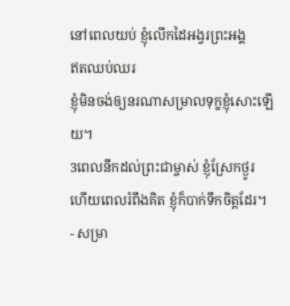នៅពេលយប់ ខ្ញុំលើកដៃអង្វរព្រះអង្គ
ឥតឈប់ឈរ
ខ្ញុំមិនចង់ឲ្យនរណាសម្រាលទុក្ខខ្ញុំសោះឡើយ។
3ពេលនឹកដល់ព្រះជាម្ចាស់ ខ្ញុំស្រែកថ្ងូរ
ហើយពេលរំពឹងគិត ខ្ញុំក៏បាក់ទឹកចិត្តដែរ។
- សម្រា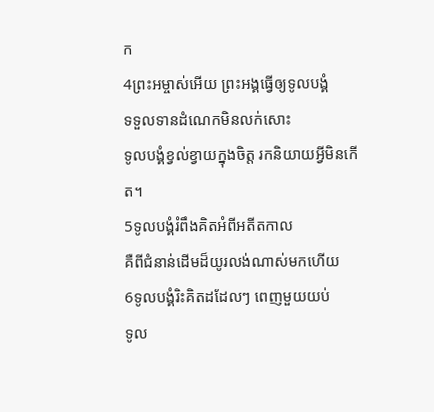ក
4ព្រះអម្ចាស់អើយ ព្រះអង្គធ្វើឲ្យទូលបង្គំ
ទទួលទានដំណេកមិនលក់សោះ
ទូលបង្គំខ្វល់ខ្វាយក្នុងចិត្ត រកនិយាយអ្វីមិនកើត។
5ទូលបង្គំរំពឹងគិតអំពីអតីតកាល
គឺពីជំនាន់ដើមដ៏យូរលង់ណាស់មកហើយ
6ទូលបង្គំរិះគិតដដែលៗ ពេញមួយយប់
ទូល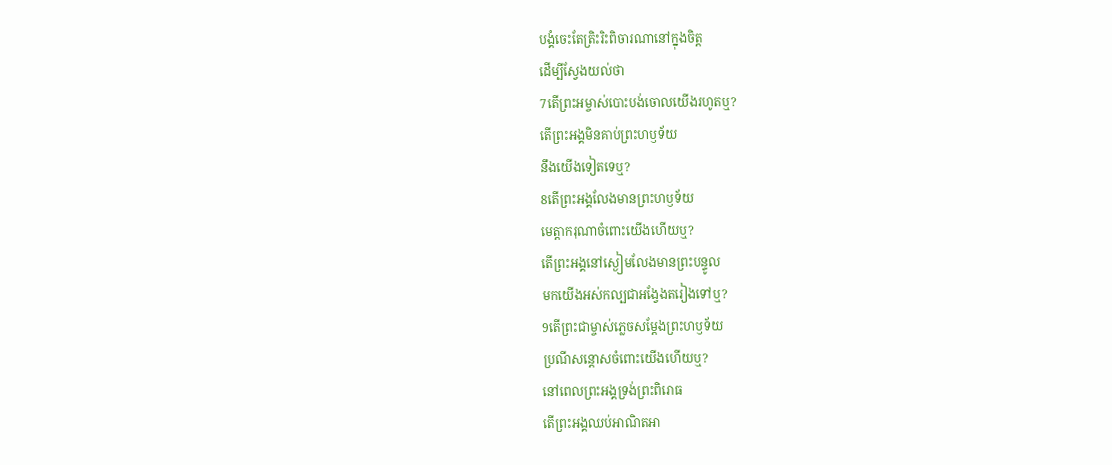បង្គំចេះតែត្រិះរិះពិចារណានៅក្នុងចិត្ត
ដើម្បីស្វែងយល់ថា
7តើព្រះអម្ចាស់បោះបង់ចោលយើងរហូតឬ?
តើព្រះអង្គមិនគាប់ព្រះហឫទ័យ
នឹងយើងទៀតទេឬ?
8តើព្រះអង្គលែងមានព្រះហឫទ័យ
មេត្តាករុណាចំពោះយើងហើយឬ?
តើព្រះអង្គនៅស្ងៀមលែងមានព្រះបន្ទូល
មកយើងអស់កល្បជាអង្វែងតរៀងទៅឬ?
9តើព្រះជាម្ចាស់ភ្លេចសម្តែងព្រះហឫទ័យ
ប្រណីសន្ដោសចំពោះយើងហើយឬ?
នៅពេលព្រះអង្គទ្រង់ព្រះពិរោធ
តើព្រះអង្គឈប់អាណិតអា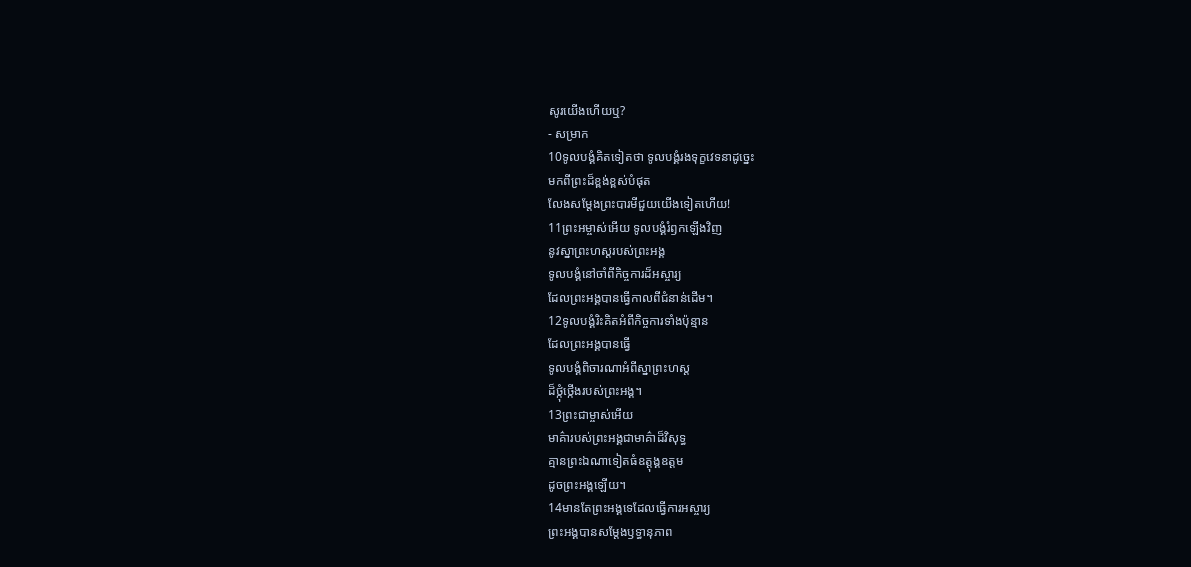សូរយើងហើយឬ?
- សម្រាក
10ទូលបង្គំគិតទៀតថា ទូលបង្គំរងទុក្ខវេទនាដូច្នេះ
មកពីព្រះដ៏ខ្ពង់ខ្ពស់បំផុត
លែងសម្តែងព្រះបារមីជួយយើងទៀតហើយ!
11ព្រះអម្ចាស់អើយ ទូលបង្គំរំឭកឡើងវិញ
នូវស្នាព្រះហស្ដរបស់ព្រះអង្គ
ទូលបង្គំនៅចាំពីកិច្ចការដ៏អស្ចារ្យ
ដែលព្រះអង្គបានធ្វើកាលពីជំនាន់ដើម។
12ទូលបង្គំរិះគិតអំពីកិច្ចការទាំងប៉ុន្មាន
ដែលព្រះអង្គបានធ្វើ
ទូលបង្គំពិចារណាអំពីស្នាព្រះហស្ដ
ដ៏ថ្កុំថ្កើងរបស់ព្រះអង្គ។
13ព្រះជាម្ចាស់អើយ
មាគ៌ារបស់ព្រះអង្គជាមាគ៌ាដ៏វិសុទ្ធ
គ្មានព្រះឯណាទៀតធំឧត្តុង្គឧត្ដម
ដូចព្រះអង្គឡើយ។
14មានតែព្រះអង្គទេដែលធ្វើការអស្ចារ្យ
ព្រះអង្គបានសម្តែងឫទ្ធានុភាព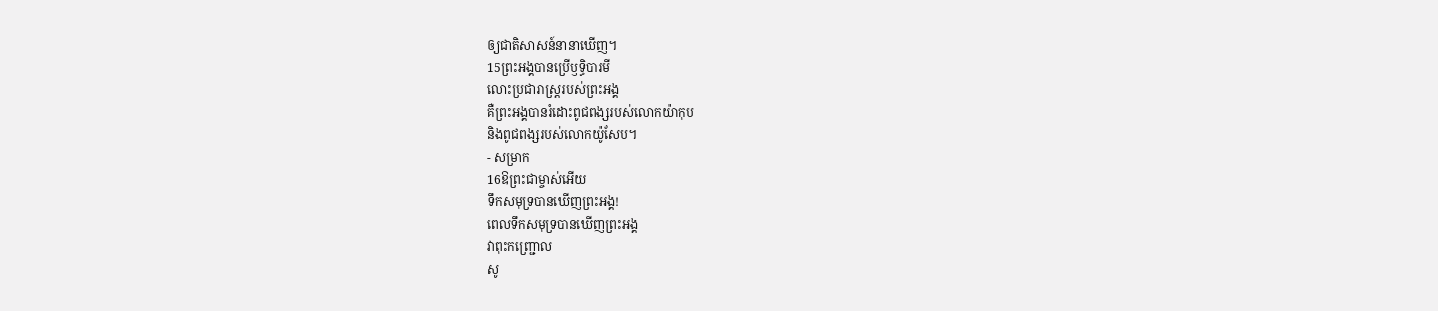ឲ្យជាតិសាសន៍នានាឃើញ។
15ព្រះអង្គបានប្រើឫទ្ធិបារមី
លោះប្រជារាស្ត្ររបស់ព្រះអង្គ
គឺព្រះអង្គបានរំដោះពូជពង្សរបស់លោកយ៉ាកុប
និងពូជពង្សរបស់លោកយ៉ូសែប។
- សម្រាក
16ឱព្រះជាម្ចាស់អើយ
ទឹកសមុទ្របានឃើញព្រះអង្គ!
ពេលទឹកសមុទ្របានឃើញព្រះអង្គ
វាពុះកញ្ជ្រោល
សូ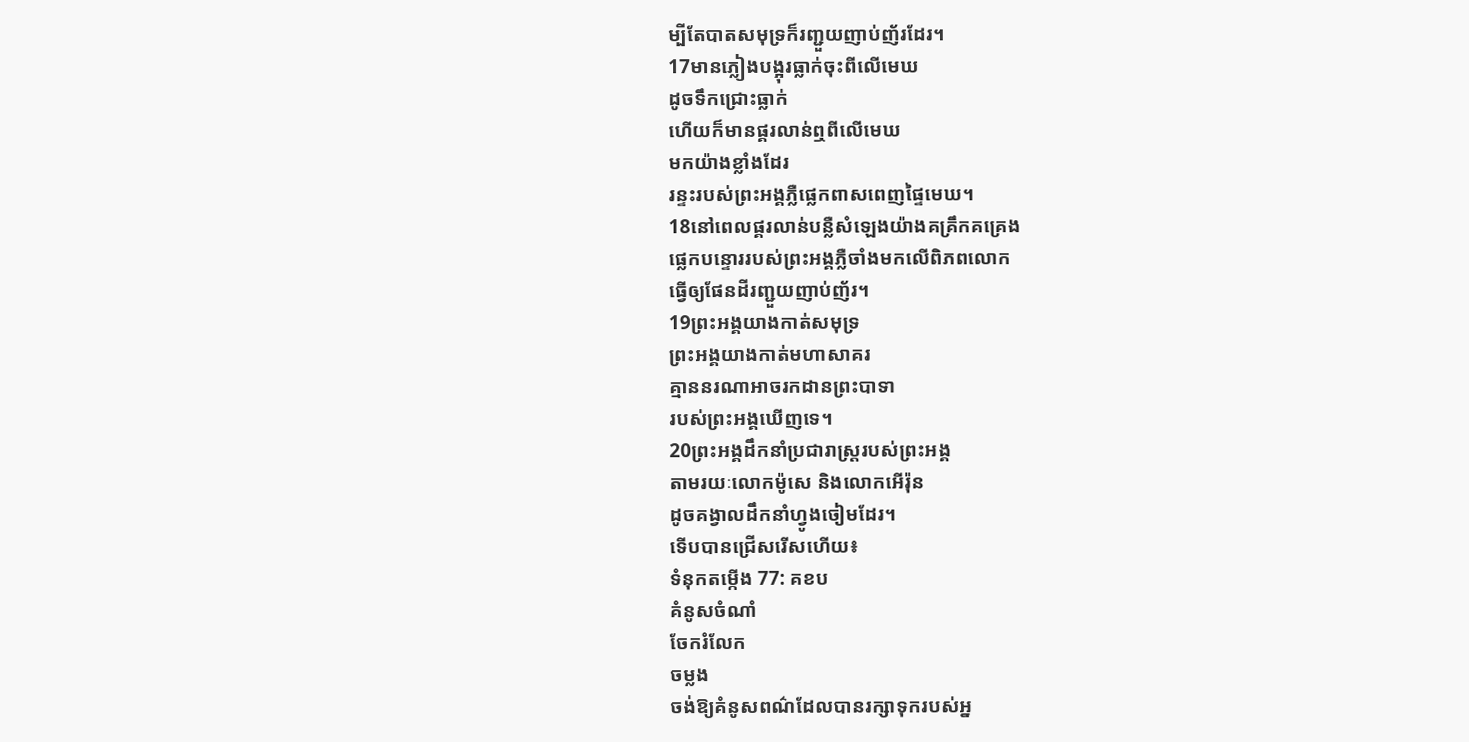ម្បីតែបាតសមុទ្រក៏រញ្ជួយញាប់ញ័រដែរ។
17មានភ្លៀងបង្អុរធ្លាក់ចុះពីលើមេឃ
ដូចទឹកជ្រោះធ្លាក់
ហើយក៏មានផ្គរលាន់ឮពីលើមេឃ
មកយ៉ាងខ្លាំងដែរ
រន្ទះរបស់ព្រះអង្គភ្លឺផ្លេកពាសពេញផ្ទៃមេឃ។
18នៅពេលផ្គរលាន់បន្លឺសំឡេងយ៉ាងគគ្រឹកគគ្រេង
ផ្លេកបន្ទោររបស់ព្រះអង្គភ្លឺចាំងមកលើពិភពលោក
ធ្វើឲ្យផែនដីរញ្ជួយញាប់ញ័រ។
19ព្រះអង្គយាងកាត់សមុទ្រ
ព្រះអង្គយាងកាត់មហាសាគរ
គ្មាននរណាអាចរកដានព្រះបាទា
របស់ព្រះអង្គឃើញទេ។
20ព្រះអង្គដឹកនាំប្រជារាស្ត្ររបស់ព្រះអង្គ
តាមរយៈលោកម៉ូសេ និងលោកអើរ៉ុន
ដូចគង្វាលដឹកនាំហ្វូងចៀមដែរ។
ទើបបានជ្រើសរើសហើយ៖
ទំនុកតម្កើង 77: គខប
គំនូសចំណាំ
ចែករំលែក
ចម្លង
ចង់ឱ្យគំនូសពណ៌ដែលបានរក្សាទុករបស់អ្ន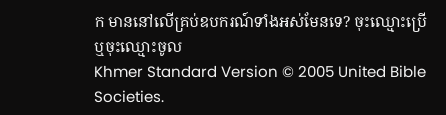ក មាននៅលើគ្រប់ឧបករណ៍ទាំងអស់មែនទេ? ចុះឈ្មោះប្រើ ឬចុះឈ្មោះចូល
Khmer Standard Version © 2005 United Bible Societies.